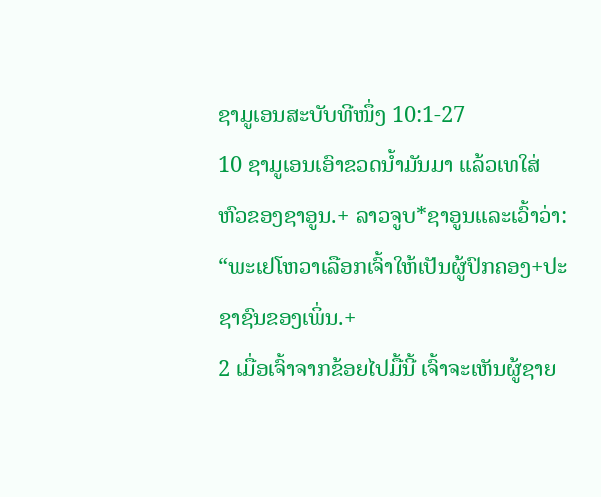ຊາມູເອນສະບັບທີໜຶ່ງ 10:1-27
10 ຊາມູເອນເອົາຂວດນ້ຳມັນມາ ແລ້ວເທໃສ່ຫົວຂອງຊາອູນ.+ ລາວຈູບ*ຊາອູນແລະເວົ້າວ່າ: “ພະເຢໂຫວາເລືອກເຈົ້າໃຫ້ເປັນຜູ້ປົກຄອງ+ປະຊາຊົນຂອງເພິ່ນ.+
2 ເມື່ອເຈົ້າຈາກຂ້ອຍໄປມື້ນີ້ ເຈົ້າຈະເຫັນຜູ້ຊາຍ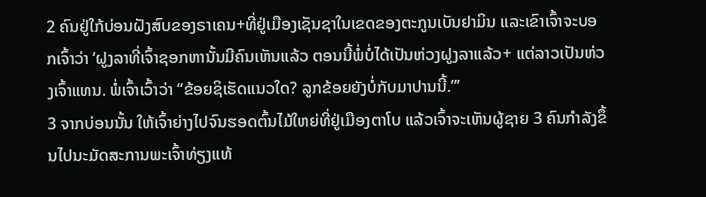2 ຄົນຢູ່ໃກ້ບ່ອນຝັງສົບຂອງຣາເຄນ+ທີ່ຢູ່ເມືອງເຊັນຊາໃນເຂດຂອງຕະກູນເບັນຢາມິນ ແລະເຂົາເຈົ້າຈະບອກເຈົ້າວ່າ ‘ຝູງລາທີ່ເຈົ້າຊອກຫານັ້ນມີຄົນເຫັນແລ້ວ ຕອນນີ້ພໍ່ບໍ່ໄດ້ເປັນຫ່ວງຝູງລາແລ້ວ+ ແຕ່ລາວເປັນຫ່ວງເຈົ້າແທນ. ພໍ່ເຈົ້າເວົ້າວ່າ “ຂ້ອຍຊິເຮັດແນວໃດ? ລູກຂ້ອຍຍັງບໍ່ກັບມາປານນີ້.”’
3 ຈາກບ່ອນນັ້ນ ໃຫ້ເຈົ້າຍ່າງໄປຈົນຮອດຕົ້ນໄມ້ໃຫຍ່ທີ່ຢູ່ເມືອງຕາໂບ ແລ້ວເຈົ້າຈະເຫັນຜູ້ຊາຍ 3 ຄົນກຳລັງຂຶ້ນໄປນະມັດສະການພະເຈົ້າທ່ຽງແທ້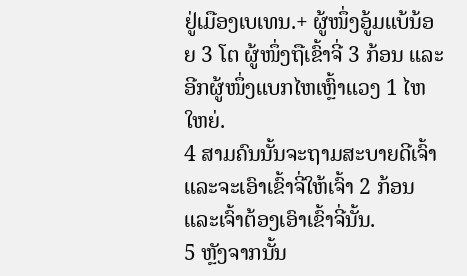ຢູ່ເມືອງເບເທນ.+ ຜູ້ໜຶ່ງອູ້ມແບ້ນ້ອຍ 3 ໂຕ ຜູ້ໜຶ່ງຖືເຂົ້າຈີ່ 3 ກ້ອນ ແລະອີກຜູ້ໜຶ່ງແບກໄຫເຫຼົ້າແວງ 1 ໄຫໃຫຍ່.
4 ສາມຄົນນັ້ນຈະຖາມສະບາຍດີເຈົ້າແລະຈະເອົາເຂົ້າຈີ່ໃຫ້ເຈົ້າ 2 ກ້ອນ ແລະເຈົ້າຕ້ອງເອົາເຂົ້າຈີ່ນັ້ນ.
5 ຫຼັງຈາກນັ້ນ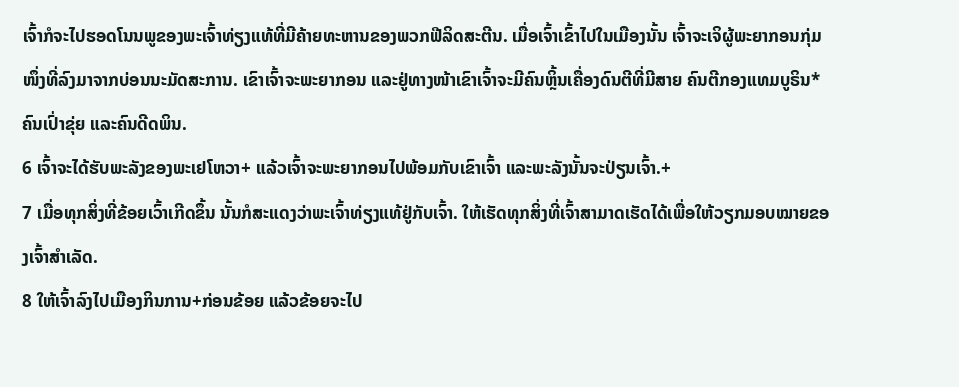ເຈົ້າກໍຈະໄປຮອດໂນນພູຂອງພະເຈົ້າທ່ຽງແທ້ທີ່ມີຄ້າຍທະຫານຂອງພວກຟີລິດສະຕີນ. ເມື່ອເຈົ້າເຂົ້າໄປໃນເມືອງນັ້ນ ເຈົ້າຈະເຈິຜູ້ພະຍາກອນກຸ່ມໜຶ່ງທີ່ລົງມາຈາກບ່ອນນະມັດສະການ. ເຂົາເຈົ້າຈະພະຍາກອນ ແລະຢູ່ທາງໜ້າເຂົາເຈົ້າຈະມີຄົນຫຼິ້ນເຄື່ອງດົນຕີທີ່ມີສາຍ ຄົນຕີກອງແທມບູຣິນ* ຄົນເປົ່າຂຸ່ຍ ແລະຄົນດີດພິນ.
6 ເຈົ້າຈະໄດ້ຮັບພະລັງຂອງພະເຢໂຫວາ+ ແລ້ວເຈົ້າຈະພະຍາກອນໄປພ້ອມກັບເຂົາເຈົ້າ ແລະພະລັງນັ້ນຈະປ່ຽນເຈົ້າ.+
7 ເມື່ອທຸກສິ່ງທີ່ຂ້ອຍເວົ້າເກີດຂຶ້ນ ນັ້ນກໍສະແດງວ່າພະເຈົ້າທ່ຽງແທ້ຢູ່ກັບເຈົ້າ. ໃຫ້ເຮັດທຸກສິ່ງທີ່ເຈົ້າສາມາດເຮັດໄດ້ເພື່ອໃຫ້ວຽກມອບໝາຍຂອງເຈົ້າສຳເລັດ.
8 ໃຫ້ເຈົ້າລົງໄປເມືອງກິນການ+ກ່ອນຂ້ອຍ ແລ້ວຂ້ອຍຈະໄປ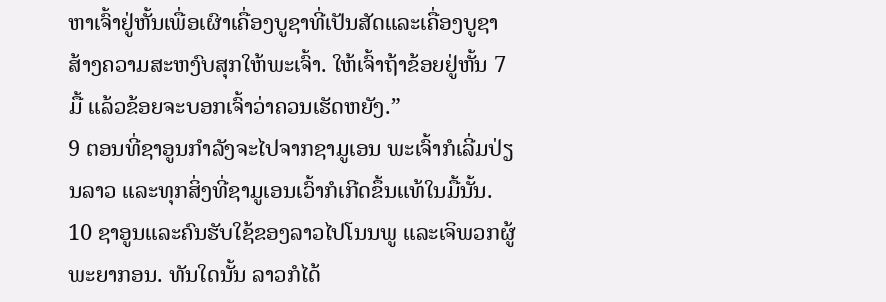ຫາເຈົ້າຢູ່ຫັ້ນເພື່ອເຜົາເຄື່ອງບູຊາທີ່ເປັນສັດແລະເຄື່ອງບູຊາສ້າງຄວາມສະຫງົບສຸກໃຫ້ພະເຈົ້າ. ໃຫ້ເຈົ້າຖ້າຂ້ອຍຢູ່ຫັ້ນ 7 ມື້ ແລ້ວຂ້ອຍຈະບອກເຈົ້າວ່າຄວນເຮັດຫຍັງ.”
9 ຕອນທີ່ຊາອູນກຳລັງຈະໄປຈາກຊາມູເອນ ພະເຈົ້າກໍເລີ່ມປ່ຽນລາວ ແລະທຸກສິ່ງທີ່ຊາມູເອນເວົ້າກໍເກີດຂຶ້ນແທ້ໃນມື້ນັ້ນ.
10 ຊາອູນແລະຄົນຮັບໃຊ້ຂອງລາວໄປໂນນພູ ແລະເຈິພວກຜູ້ພະຍາກອນ. ທັນໃດນັ້ນ ລາວກໍໄດ້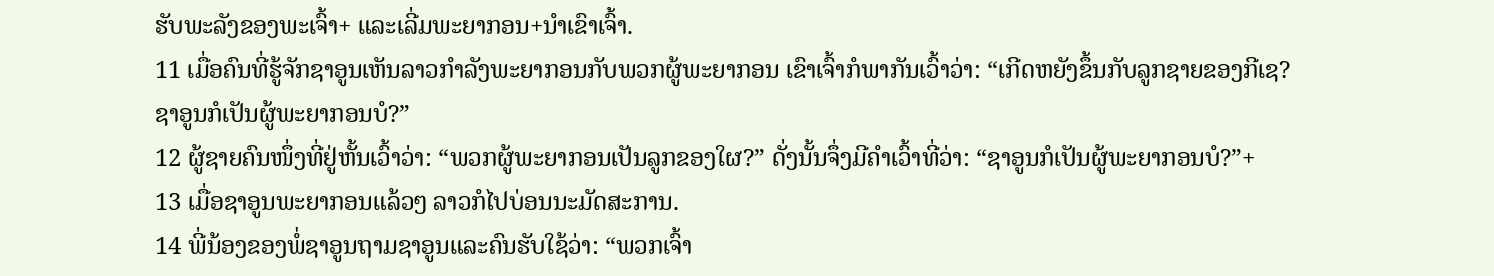ຮັບພະລັງຂອງພະເຈົ້າ+ ແລະເລີ່ມພະຍາກອນ+ນຳເຂົາເຈົ້າ.
11 ເມື່ອຄົນທີ່ຮູ້ຈັກຊາອູນເຫັນລາວກຳລັງພະຍາກອນກັບພວກຜູ້ພະຍາກອນ ເຂົາເຈົ້າກໍພາກັນເວົ້າວ່າ: “ເກີດຫຍັງຂຶ້ນກັບລູກຊາຍຂອງກີເຊ? ຊາອູນກໍເປັນຜູ້ພະຍາກອນບໍ?”
12 ຜູ້ຊາຍຄົນໜຶ່ງທີ່ຢູ່ຫັ້ນເວົ້າວ່າ: “ພວກຜູ້ພະຍາກອນເປັນລູກຂອງໃຜ?” ດັ່ງນັ້ນຈຶ່ງມີຄຳເວົ້າທີ່ວ່າ: “ຊາອູນກໍເປັນຜູ້ພະຍາກອນບໍ?”+
13 ເມື່ອຊາອູນພະຍາກອນແລ້ວໆ ລາວກໍໄປບ່ອນນະມັດສະການ.
14 ພີ່ນ້ອງຂອງພໍ່ຊາອູນຖາມຊາອູນແລະຄົນຮັບໃຊ້ວ່າ: “ພວກເຈົ້າ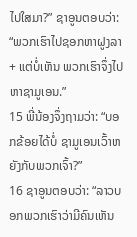ໄປໃສມາ?” ຊາອູນຕອບວ່າ: “ພວກເຮົາໄປຊອກຫາຝູງລາ+ ແຕ່ບໍ່ເຫັນ ພວກເຮົາຈຶ່ງໄປຫາຊາມູເອນ.”
15 ພີ່ນ້ອງຈຶ່ງຖາມວ່າ: “ບອກຂ້ອຍໄດ້ບໍ່ ຊາມູເອນເວົ້າຫຍັງກັບພວກເຈົ້າ?”
16 ຊາອູນຕອບວ່າ: “ລາວບອກພວກເຮົາວ່າມີຄົນເຫັນ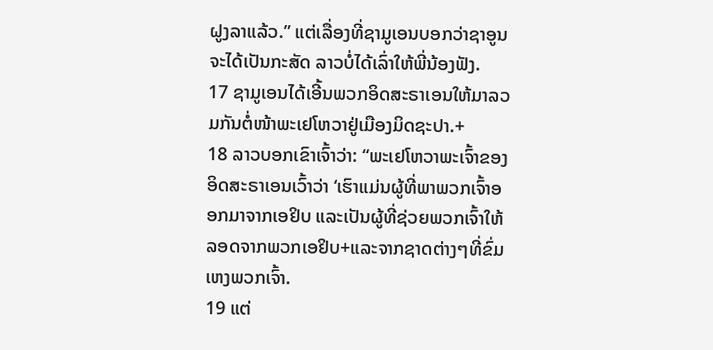ຝູງລາແລ້ວ.” ແຕ່ເລື່ອງທີ່ຊາມູເອນບອກວ່າຊາອູນຈະໄດ້ເປັນກະສັດ ລາວບໍ່ໄດ້ເລົ່າໃຫ້ພີ່ນ້ອງຟັງ.
17 ຊາມູເອນໄດ້ເອີ້ນພວກອິດສະຣາເອນໃຫ້ມາລວມກັນຕໍ່ໜ້າພະເຢໂຫວາຢູ່ເມືອງມິດຊະປາ.+
18 ລາວບອກເຂົາເຈົ້າວ່າ: “ພະເຢໂຫວາພະເຈົ້າຂອງອິດສະຣາເອນເວົ້າວ່າ ‘ເຮົາແມ່ນຜູ້ທີ່ພາພວກເຈົ້າອອກມາຈາກເອຢິບ ແລະເປັນຜູ້ທີ່ຊ່ວຍພວກເຈົ້າໃຫ້ລອດຈາກພວກເອຢິບ+ແລະຈາກຊາດຕ່າງໆທີ່ຂົ່ມເຫງພວກເຈົ້າ.
19 ແຕ່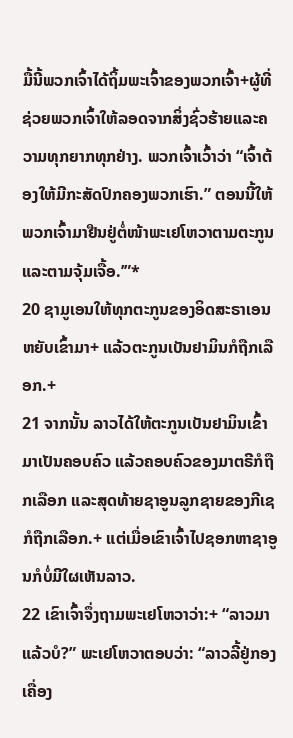ມື້ນີ້ພວກເຈົ້າໄດ້ຖິ້ມພະເຈົ້າຂອງພວກເຈົ້າ+ຜູ້ທີ່ຊ່ວຍພວກເຈົ້າໃຫ້ລອດຈາກສິ່ງຊົ່ວຮ້າຍແລະຄວາມທຸກຍາກທຸກຢ່າງ. ພວກເຈົ້າເວົ້າວ່າ “ເຈົ້າຕ້ອງໃຫ້ມີກະສັດປົກຄອງພວກເຮົາ.” ຕອນນີ້ໃຫ້ພວກເຈົ້າມາຢືນຢູ່ຕໍ່ໜ້າພະເຢໂຫວາຕາມຕະກູນແລະຕາມຈຸ້ມເຈື້ອ.’”*
20 ຊາມູເອນໃຫ້ທຸກຕະກູນຂອງອິດສະຣາເອນຫຍັບເຂົ້າມາ+ ແລ້ວຕະກູນເບັນຢາມິນກໍຖືກເລືອກ.+
21 ຈາກນັ້ນ ລາວໄດ້ໃຫ້ຕະກູນເບັນຢາມິນເຂົ້າມາເປັນຄອບຄົວ ແລ້ວຄອບຄົວຂອງມາຕຣີກໍຖືກເລືອກ ແລະສຸດທ້າຍຊາອູນລູກຊາຍຂອງກີເຊກໍຖືກເລືອກ.+ ແຕ່ເມື່ອເຂົາເຈົ້າໄປຊອກຫາຊາອູນກໍບໍ່ມີໃຜເຫັນລາວ.
22 ເຂົາເຈົ້າຈຶ່ງຖາມພະເຢໂຫວາວ່າ:+ “ລາວມາແລ້ວບໍ?” ພະເຢໂຫວາຕອບວ່າ: “ລາວລີ້ຢູ່ກອງເຄື່ອງ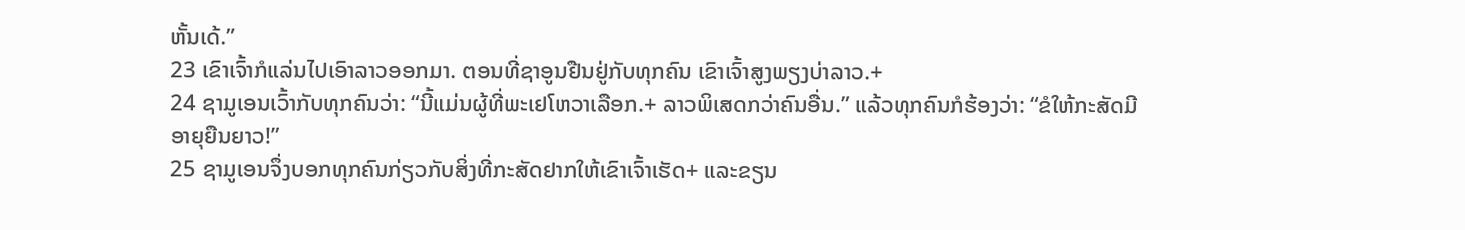ຫັ້ນເດ້.”
23 ເຂົາເຈົ້າກໍແລ່ນໄປເອົາລາວອອກມາ. ຕອນທີ່ຊາອູນຢືນຢູ່ກັບທຸກຄົນ ເຂົາເຈົ້າສູງພຽງບ່າລາວ.+
24 ຊາມູເອນເວົ້າກັບທຸກຄົນວ່າ: “ນີ້ແມ່ນຜູ້ທີ່ພະເຢໂຫວາເລືອກ.+ ລາວພິເສດກວ່າຄົນອື່ນ.” ແລ້ວທຸກຄົນກໍຮ້ອງວ່າ: “ຂໍໃຫ້ກະສັດມີອາຍຸຍືນຍາວ!”
25 ຊາມູເອນຈຶ່ງບອກທຸກຄົນກ່ຽວກັບສິ່ງທີ່ກະສັດຢາກໃຫ້ເຂົາເຈົ້າເຮັດ+ ແລະຂຽນ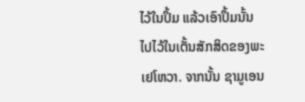ໄວ້ໃນປຶ້ມ ແລ້ວເອົາປຶ້ມນັ້ນໄປໄວ້ໃນເຕັ້ນສັກສິດຂອງພະເຢໂຫວາ. ຈາກນັ້ນ ຊາມູເອນ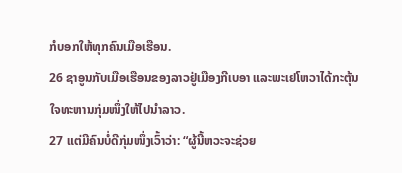ກໍບອກໃຫ້ທຸກຄົນເມືອເຮືອນ.
26 ຊາອູນກັບເມືອເຮືອນຂອງລາວຢູ່ເມືອງກີເບອາ ແລະພະເຢໂຫວາໄດ້ກະຕຸ້ນໃຈທະຫານກຸ່ມໜຶ່ງໃຫ້ໄປນຳລາວ.
27 ແຕ່ມີຄົນບໍ່ດີກຸ່ມໜຶ່ງເວົ້າວ່າ: “ຜູ້ນີ້ຫວະຈະຊ່ວຍ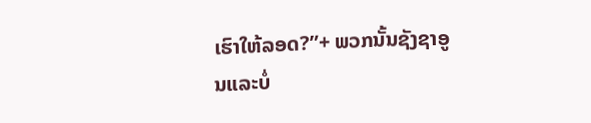ເຮົາໃຫ້ລອດ?”+ ພວກນັ້ນຊັງຊາອູນແລະບໍ່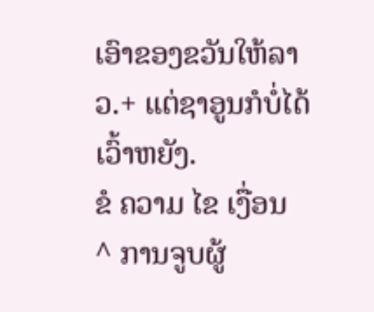ເອົາຂອງຂວັນໃຫ້ລາວ.+ ແຕ່ຊາອູນກໍບໍ່ໄດ້ເວົ້າຫຍັງ.
ຂໍ ຄວາມ ໄຂ ເງື່ອນ
^ ການຈູບຜູ້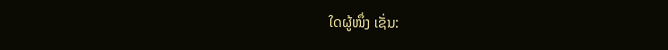ໃດຜູ້ໜຶ່ງ ເຊັ່ນ: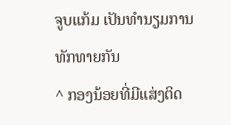ຈູບແກ້ມ ເປັນທຳນຽມການທັກທາຍກັນ
^ ກອງນ້ອຍທີ່ມີແສ່ງຕິດ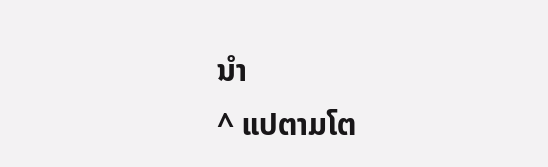ນຳ
^ ແປຕາມໂຕ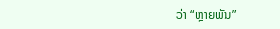ວ່າ “ຫຼາຍພັນ”